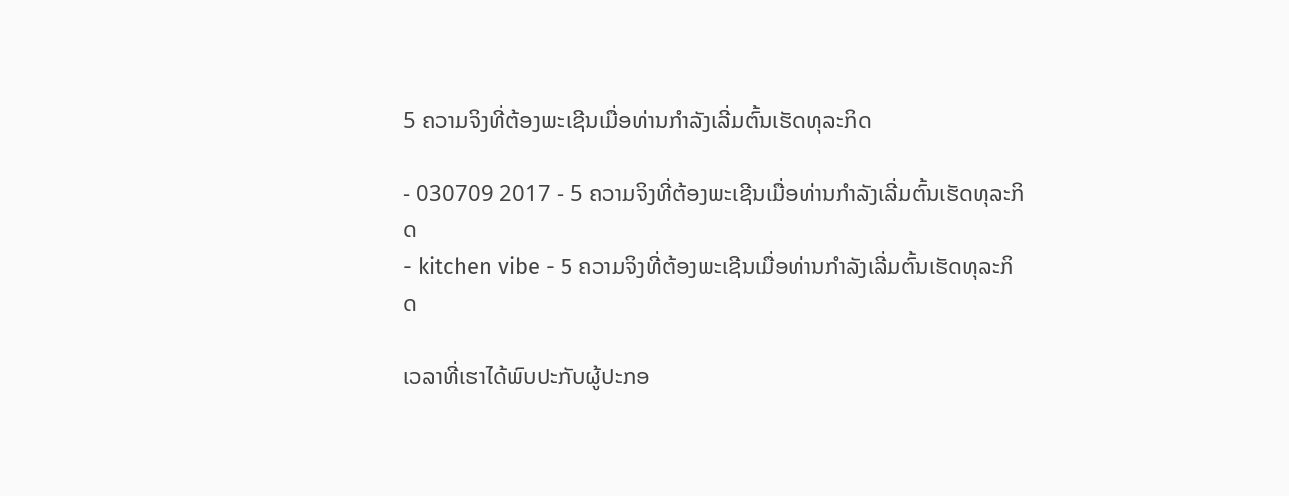5 ຄວາມຈິງທີ່ຕ້ອງພະເຊີນເມື່ອທ່ານກຳລັງເລີ່ມຕົ້ນເຮັດທຸລະກິດ

- 030709 2017 - 5 ຄວາມຈິງທີ່ຕ້ອງພະເຊີນເມື່ອທ່ານກຳລັງເລີ່ມຕົ້ນເຮັດທຸລະກິດ
- kitchen vibe - 5 ຄວາມຈິງທີ່ຕ້ອງພະເຊີນເມື່ອທ່ານກຳລັງເລີ່ມຕົ້ນເຮັດທຸລະກິດ

ເວລາທີ່ເຮາໄດ້ພົບປະກັບຜູ້ປະກອ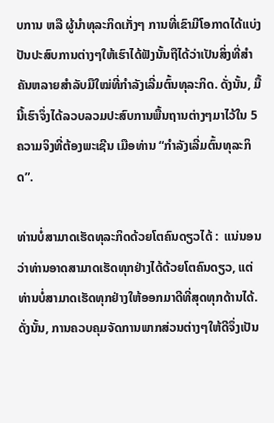ບການ ຫລື ຜູ້ນຳທຸລະກິດເກັ່ງໆ ການທີ່ເຂົາມີໂອກາດໄດ້ແບ່ງປັນປະສົບການຕ່າງໆໃຫ້ເຮົາໄດ້ຟັງນັ້ນຖືໄດ້ວ່າເປັນສິ່ງທີ່ສຳຄັນຫລາຍສຳລັບມືໃໝ່ທີ່ກຳລັງເລີ່ມຕົ້ນທຸລະກິດ. ດັ່ງນັ້ນ, ມື້ນີ້ເຮົາຈຶ່ງໄດ້ລວບລວມປະສົບການພື້ນຖານຕ່າງໆມາໄວ້ໃນ 5 ຄວາມຈິງທີ່ຕ້ອງພະເຊີນ ເມືອທ່ານ “ກຳລັງເລີ່ມຕົ້ນທຸລະກິດ”.

ທ່ານບໍ່ສາມາດເຮັດທຸລະກິດດ້ວຍໂຕຄົນດຽວໄດ້ :  ແນ່ນອນວ່າທ່ານອາດສາມາດເຮັດທຸກຢ່າງໄດ້ດ້ວຍໂຕຄົນດຽວ, ແຕ່ທ່ານບໍ່ສາມາດເຮັດທຸກຢ່າງໃຫ້ອອກມາດີທີ່ສຸດທຸກດ້ານໄດ້. ດັ່ງນັ້ນ, ການຄວບຄຸມຈັດການພາກສ່ວນຕ່າງໆໃຫ້ດີຈຶ່ງເປັນ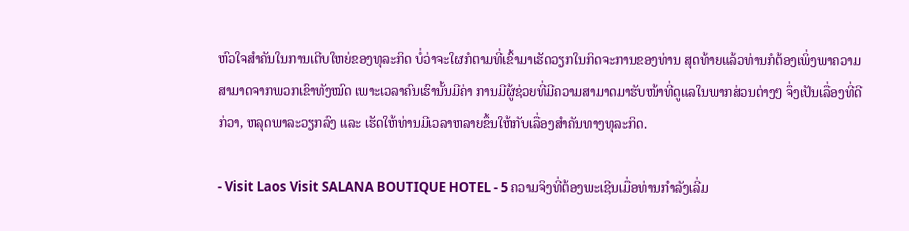ຫົວໃຈສຳຄັນໃນການເຕີບໃຫຍ່ຂອງທຸລະກິດ ບໍ່ວ່າຈະໃຜກໍຕາມທີ່ເຂົ້າມາເຮັດວຽກໃນກິດຈະການຂອງທ່ານ ສຸດທ້າຍແລ້ວທ່ານກໍຕ້ອງເພິ່ງພາຄວາມສາມາດຈາກພວກເຂົາທັງໝົດ ເພາະເວລາຄົນເຮົານັ້ນມີຄ່າ ການມີຜູ້ຊ່ວຍທີ່ມີຄວາມສາມາດມາຮັບໜ້າທີ່ດູແລໃນພາກສ່ວນຕ່າງໆ ຈຶ່ງເປັນເລື່ອງທີ່ດີກ່ວາ, ຫລຸດພາລະວຽກລົງ ແລະ ເຮັດໃຫ້ທ່ານມີເວລາຫລາຍຂຶ້ນໃຫ້ກັບເລື່ອງສຳຄັນທາງທຸລະກິດ.

- Visit Laos Visit SALANA BOUTIQUE HOTEL - 5 ຄວາມຈິງທີ່ຕ້ອງພະເຊີນເມື່ອທ່ານກຳລັງເລີ່ມ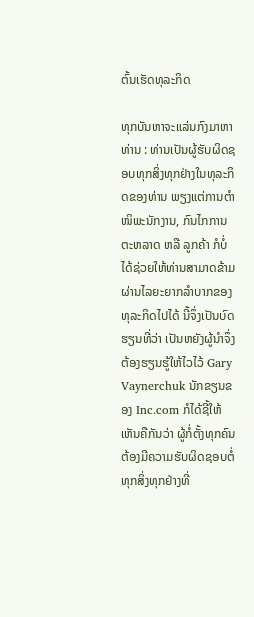ຕົ້ນເຮັດທຸລະກິດ

ທຸກບັນຫາຈະແລ່ນກົງມາຫາທ່ານ : ທ່ານເປັນຜູ້ຮັບຜິດຊອບທຸກສິ່ງທຸກຢ່າງໃນທຸລະກິດຂອງທ່ານ ພຽງແຕ່ການຕຳໜິພະນັກງານ, ກົນໄກການຕະຫລາດ ຫລື ລູກຄ້າ ກໍບໍ່ໄດ້ຊ່ວຍໃຫ້ທ່ານສາມາດຂ້າມຜ່ານໄລຍະຍາກລຳບາກຂອງທຸລະກິດໄປໄດ້ ນີ້ຈຶ່ງເປັນບົດຮຽນທີ່ວ່າ ເປັນຫຍັງຜູ້ນຳຈຶ່ງຕ້ອງຮຽນຮູ້ໃຫ້ໄວໄວ້ Gary Vaynerchuk ນັກຂຽນຂອງ Inc.com ກໍໄດ້ຊີ້ໃຫ້ເຫັນຄືກັນວ່າ ຜູ້ກໍ່ຕັ້ງທຸກຄົນຕ້ອງມີຄວາມຮັບຜິດຊອບຕໍ່ທຸກສິ່ງທຸກຢ່າງທີ່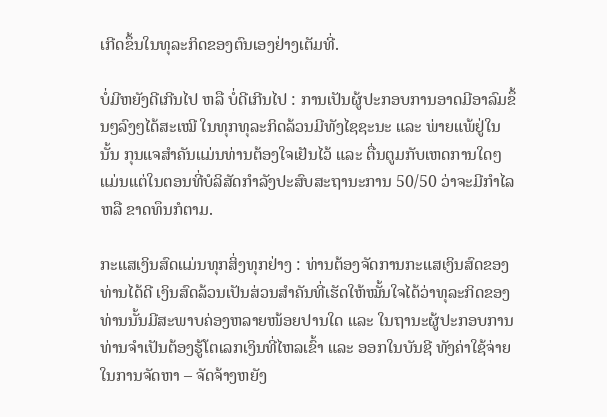ເກີດຂຶ້ນໃນທຸລະກິດຂອງຕົນເອງຢ່າງເຕັມທີ່.

ບໍ່ມີຫຍັງດີເກີນໄປ ຫລື ບໍ່ດີເກີນໄປ : ການເປັນຜູ້ປະກອບການອາດມີອາລົມຂຶ້ນໆລົງໆໄດ້ສະເໝີ ໃນທຸກທຸລະກິດລ້ວນມີທັງໄຊຊະນະ ແລະ ພ່າຍແພ້ຢູ່ໃນນັ້ນ ກຸນແຈສຳຄັນແມ່ນທ່ານຕ້ອງໃຈເຢັນໄວ້ ແລະ ຕື່ນຕູມກັບເຫດການໃດໆ ແມ່ນແຕ່ໃນຕອນທີ່ບໍລິສັດກຳລັງປະສົບສະຖານະການ 50/50 ວ່າຈະມີກຳໄລ ຫລື ຂາດທຶນກໍຕາມ.

ກະແສເງິນສົດແມ່ນທຸກສິ່ງທຸກຢ່າງ : ທ່ານຕ້ອງຈັດການກະແສເງິນສົດຂອງທ່ານໄດ້ດີ ເງິນສົດລ້ວນເປັນສ່ວນສຳຄັນທີ່ເຮັດໃຫ້ໝັ້ນໃຈໄດ້ວ່າທຸລະກິດຂອງທ່ານນັ້ນມີສະພາບຄ່ອງຫລາຍໜ້ອຍປານໃດ ແລະ ໃນຖານະຜູ້ປະກອບການທ່ານຈຳເປັນຕ້ອງຮູ້ໂຕເລກເງິນທີ່ໄຫລເຂົ້າ ແລະ ອອກໃນບັນຊີ ທັງຄ່າໃຊ້ຈ່າຍໃນການຈັດຫາ – ຈັດຈ້າງຫຍັງ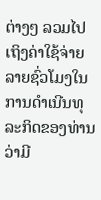ຕ່າງໆ ລວມໄປເຖິງຄ່າໃຊ້ຈ່າຍລາຍຊົ່ວໂມງໃນການດຳເນີນທຸລະກິດຂອງທ່ານວ່າມີ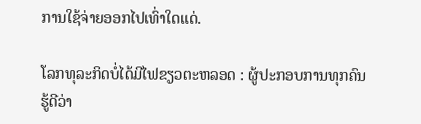ການໃຊ້ຈ່າຍອອກໄປເທົ່າໃດແດ່.

ໂລກທຸລະກິດບໍ່ໄດ້ມີໄຟຂຽວຕະຫລອດ : ຜູ້ປະກອບການທຸກຄົນຮູ້ດີວ່າ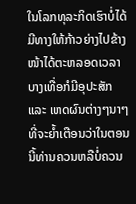ໃນໂລກທຸລະກິດເຮົາບໍ່ໄດ້ມີທາງໃຫ້ກ້າວຍ່າງໄປຂ້າງໜ້າໄດ້ຕະຫລອດເວລາ ບາງເທື່ອກໍມີອຸປະສັກ ແລະ ເຫດຜົນຕ່າງໆນາໆທີ່ຈະຍ້ຳເຕືອນວ່າໃນຕອນນີ້ທ່ານຄວນຫລືບໍ່ຄວນ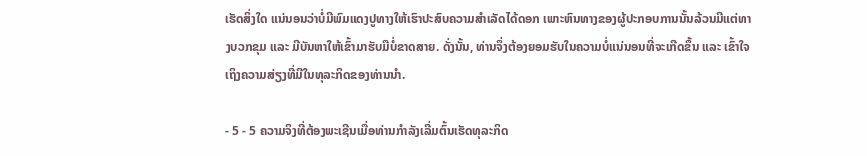ເຮັດສິ່ງໃດ ແນ່ນອນວ່າບໍ່ມີພົມແດງປູທາງໃຫ້ເຮົາປະສົບຄວາມສຳເລັດໄດ້ດອກ ເພາະຫົນທາງຂອງຜູ້ປະກອບການນັ້ນລ້ວນມີແຕ່ທາງບວກຂຸມ ແລະ ມີບັນຫາໃຫ້ເຂົ້າມາຮັບມືບໍ່ຂາດສາຍ. ດັ່ງນັ້ນ, ທ່ານຈຶ່ງຕ້ອງຍອມຮັບໃນຄວາມບໍ່ແນ່ນອນທີ່ຈະເກີດຂຶ້ນ ແລະ ເຂົ້າໃຈເຖິງຄວາມສ່ຽງທີ່ມີໃນທຸລະກິດຂອງທ່ານນຳ.

- 5 - 5 ຄວາມຈິງທີ່ຕ້ອງພະເຊີນເມື່ອທ່ານກຳລັງເລີ່ມຕົ້ນເຮັດທຸລະກິດ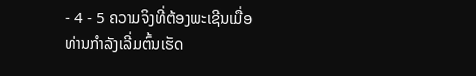- 4 - 5 ຄວາມຈິງທີ່ຕ້ອງພະເຊີນເມື່ອທ່ານກຳລັງເລີ່ມຕົ້ນເຮັດ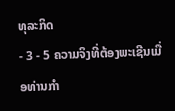ທຸລະກິດ
- 3 - 5 ຄວາມຈິງທີ່ຕ້ອງພະເຊີນເມື່ອທ່ານກຳ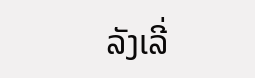ລັງເລີ່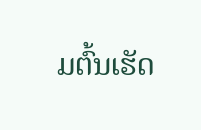ມຕົ້ນເຮັດ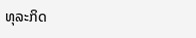ທຸລະກິດ